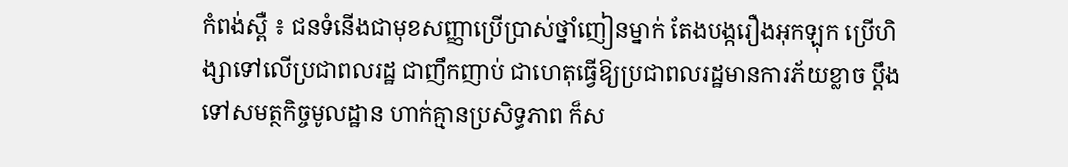កំពង់ស្ពឺ ៖ ជនទំនើងជាមុខសញ្ញាប្រើប្រាស់ថ្នាំញៀនម្នាក់ តែងបង្ករឿងអុកឡុក ប្រើហិង្សាទៅលើប្រជាពលរដ្ឋ ជាញឹកញាប់ ជាហេតុធ្វើឱ្យប្រជាពលរដ្ឋមានការភ័យខ្លាច ប្តឹងទៅសមត្ថកិច្ចមូលដ្ឋាន ហាក់គ្មានប្រសិទ្ធភាព ក៏ស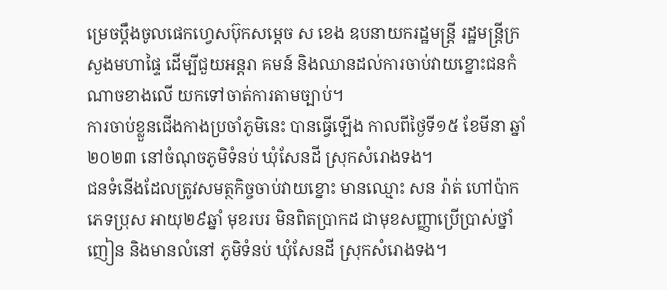ម្រេចប្តឹងចូលផេកហ្វេសប៊ុកសម្តេច ស ខេង ឧបនាយករដ្ឋមន្ត្រី រដ្ឋមន្ត្រីក្រសួងមហាផ្ទៃ ដើម្បីជួយអន្តរា គមន៍ និងឈានដល់ការចាប់វាយខ្នោះជនកំណាចខាងលើ យកទៅចាត់ការតាមច្បាប់។
ការចាប់ខ្លួនជើងកាងប្រចាំភូមិនេះ បានធ្វើឡើង កាលពីថ្ងៃទី១៥ ខែមីនា ឆ្នាំ២០២៣ នៅចំណុចភូមិទំនប់ ឃុំសែនដី ស្រុកសំរោងទង។
ជនទំនើងដែលត្រូវសមត្ថកិច្ចចាប់វាយខ្នោះ មានឈ្មោះ សន រ៉ាត់ ហៅប៉ាក ភេទប្រុស អាយុ២៩ឆ្នាំ មុខរបរ មិនពិតប្រាកដ ជាមុខសញ្ញាប្រើប្រាស់ថ្នាំញៀន និងមានលំនៅ ភូមិទំនប់ ឃុំសែនដី ស្រុកសំរោងទង។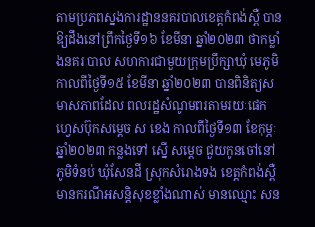តាមប្រភពស្នងការដ្ឋាននគរបាលខេត្តកំពង់ស្ពឺ បានឱ្យដឹងនៅព្រឹកថ្ងៃទី១៦ ខែមីនា ឆ្នាំ២០២៣ ថាកម្លាំងនគរ បាល សហការជាមួយក្រុមប្រឹក្សាឃុំ មេភូមិ កាលពីថ្ងៃទី១៥ ខែមីនា ឆ្នាំ២០២៣ បានពិនិត្យសមាសភាពដែល ពលរដ្ឋសំណូមពរតាមរយៈផេកហ្វេសប៊ុកសម្តេច ស ខេង កាលពីថ្ងៃទី១៣ ខែកុម្ភៈ ឆ្នាំ២០២៣ កន្លងទៅ ស្នើ សម្តេច ជួយកូនចៅនៅភូមិទំនប់ ឃុំសែនដី ស្រុកសំរោងទង ខេត្តកំពង់ស្ពឺ មានករណីអសន្តិសុខខ្លាំងណាស់ មានឈ្មោះ សន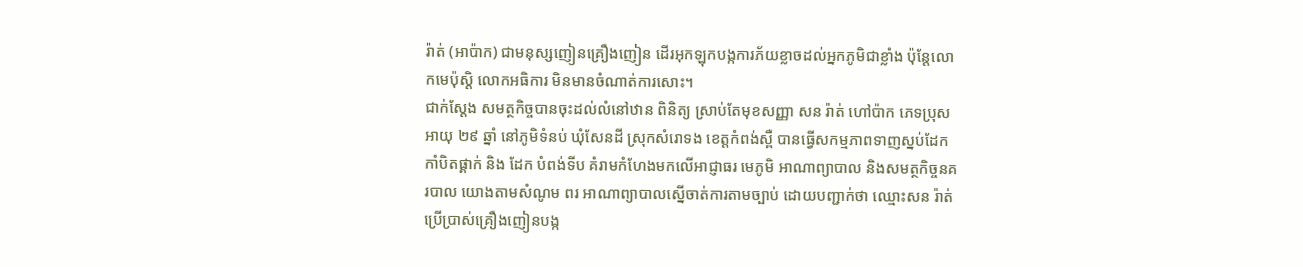រ៉ាត់ (អាប៉ាក) ជាមនុស្សញៀនគ្រឿងញៀន ដើរអុកឡុកបង្កការភ័យខ្លាចដល់អ្នកភូមិជាខ្លាំង ប៉ុន្តែលោកមេប៉ុស្តិ លោកអធិការ មិនមានចំណាត់ការសោះ។
ជាក់ស្តែង សមត្ថកិច្ចបានចុះដល់លំនៅឋាន ពិនិត្យ ស្រាប់តែមុខសញ្ញា សន រ៉ាត់ ហៅប៉ាក ភេទប្រុស អាយុ ២៩ ឆ្នាំ នៅភូមិទំនប់ ឃុំសែនដី ស្រុកសំរោទង ខេត្តកំពង់ស្ពឺ បានធ្វើសកម្មភាពទាញស្នប់ដែក កាំបិតផ្គាក់ និង ដែក បំពង់ទីប គំរាមកំហែងមកលើអាជ្ញាធរ មេភូមិ អាណាព្យាបាល និងសមត្ថកិច្ចនគរបាល យោងតាមសំណូម ពរ អាណាព្យាបាលស្នើចាត់ការតាមច្បាប់ ដោយបញ្ជាក់ថា ឈ្មោះសន រ៉ាត់ ប្រើប្រាស់គ្រឿងញៀនបង្ក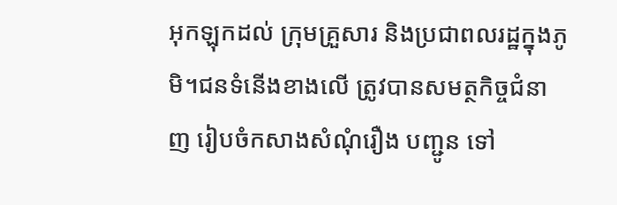អុកឡុកដល់ ក្រុមគ្រួសារ និងប្រជាពលរដ្ឋក្នុងភូមិ។ជនទំនើងខាងលើ ត្រូវបានសមត្ថកិច្ចជំនាញ រៀបចំកសាងសំណុំរឿង បញ្ជូន ទៅ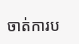ចាត់ការប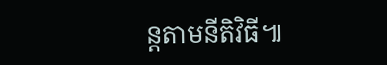ន្តតាមនីតិវិធី៕